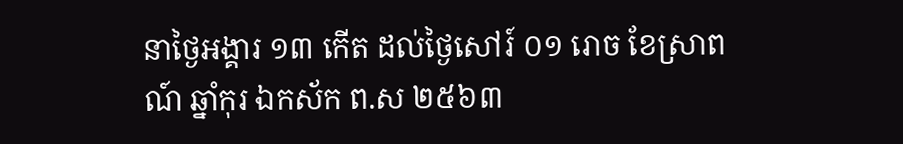នាថ្ងៃអង្គារ ១៣ កើត ដល់ថ្ងៃសៅរ៍ ០១ រោច ខែស្រាពណ៍ ឆ្នាំកុរ ឯកស័ក ព.ស ២៥៦៣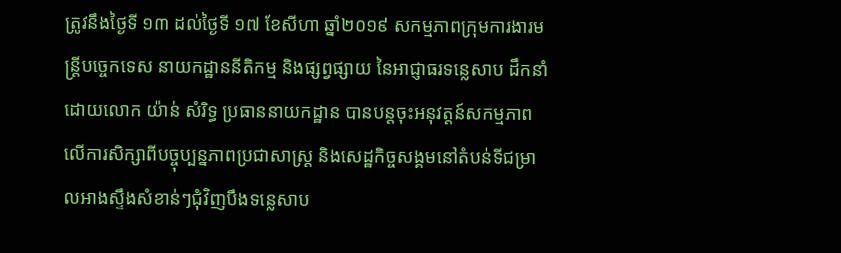ត្រូវនឹងថ្ងៃទី ១៣ ដល់ថ្ងៃទី ១៧ ខែសីហា ឆ្នាំ២០១៩ សកម្មភាពក្រុមការងារមន្ត្រីបច្ចេកទេស នាយកដ្ឋាននីតិកម្ម និងផ្សព្វផ្សាយ នៃអាជ្ញាធរទន្លេសាប ដឹកនាំដោយលោក យ៉ាន់ សំរិទ្ធ ប្រធាននាយកដ្ឋាន បានបន្តចុះអនុវត្តន៍សកម្មភាពលើការសិក្សាពីបច្ចុប្បន្នភាពប្រជាសាស្ត្រ និងសេដ្ឋកិច្ចសង្គមនៅតំបន់ទីជម្រាលអាងស្ទឹងសំខាន់ៗជុំវិញបឹងទន្លេសាប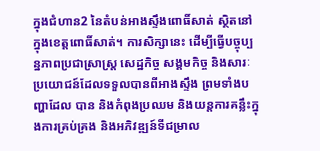ក្នុងជំហាន2 នៃតំបន់អាងស្ទឹងពោធិ៍សាត់ ស្ថិតនៅក្នុងខេត្តពោធិ៍សាត់។ ការសិក្សានេះ ដើម្បីធ្វើបច្ចុប្បន្នភាពប្រជាស្រាស្ត្រ សេដ្ឋកិច្ច សង្គមកិច្ច និងសារៈប្រយោជន៍ដែលទទួលបានពីអាងស្ទឹង ព្រមទាំងបញ្ហាដែល បាន និងកំពុងប្រឈម និងយន្តការគន្លឹះក្នុងការគ្រប់គ្រង និងអភិវឌ្ឍន៍ទីជម្រាល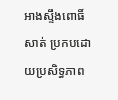អាងស្ទឹងពោធិ៍សាត់ ប្រកបដោយប្រសិទ្ធភាព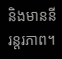និងមាននីរន្តរភាព។